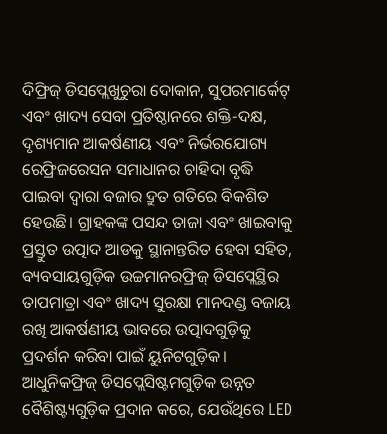ଦିଫ୍ରିଜ୍ ଡିସପ୍ଲେଖୁଚୁରା ଦୋକାନ, ସୁପରମାର୍କେଟ୍ ଏବଂ ଖାଦ୍ୟ ସେବା ପ୍ରତିଷ୍ଠାନରେ ଶକ୍ତି-ଦକ୍ଷ, ଦୃଶ୍ୟମାନ ଆକର୍ଷଣୀୟ ଏବଂ ନିର୍ଭରଯୋଗ୍ୟ ରେଫ୍ରିଜରେସନ ସମାଧାନର ଚାହିଦା ବୃଦ୍ଧି ପାଇବା ଦ୍ୱାରା ବଜାର ଦ୍ରୁତ ଗତିରେ ବିକଶିତ ହେଉଛି। ଗ୍ରାହକଙ୍କ ପସନ୍ଦ ତାଜା ଏବଂ ଖାଇବାକୁ ପ୍ରସ୍ତୁତ ଉତ୍ପାଦ ଆଡକୁ ସ୍ଥାନାନ୍ତରିତ ହେବା ସହିତ, ବ୍ୟବସାୟଗୁଡ଼ିକ ଉଚ୍ଚମାନରଫ୍ରିଜ୍ ଡିସପ୍ଲେସ୍ଥିର ତାପମାତ୍ରା ଏବଂ ଖାଦ୍ୟ ସୁରକ୍ଷା ମାନଦଣ୍ଡ ବଜାୟ ରଖି ଆକର୍ଷଣୀୟ ଭାବରେ ଉତ୍ପାଦଗୁଡ଼ିକୁ ପ୍ରଦର୍ଶନ କରିବା ପାଇଁ ୟୁନିଟଗୁଡ଼ିକ।
ଆଧୁନିକଫ୍ରିଜ୍ ଡିସପ୍ଲେସିଷ୍ଟମଗୁଡ଼ିକ ଉନ୍ନତ ବୈଶିଷ୍ଟ୍ୟଗୁଡ଼ିକ ପ୍ରଦାନ କରେ, ଯେଉଁଥିରେ LED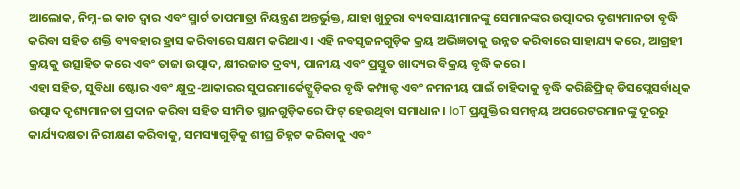ଆଲୋକ, ନିମ୍ନ-ଇ କାଚ ଦ୍ୱାର ଏବଂ ସ୍ମାର୍ଟ ତାପମାତ୍ରା ନିୟନ୍ତ୍ରଣ ଅନ୍ତର୍ଭୁକ୍ତ, ଯାହା ଖୁଚୁରା ବ୍ୟବସାୟୀମାନଙ୍କୁ ସେମାନଙ୍କର ଉତ୍ପାଦର ଦୃଶ୍ୟମାନତା ବୃଦ୍ଧି କରିବା ସହିତ ଶକ୍ତି ବ୍ୟବହାର ହ୍ରାସ କରିବାରେ ସକ୍ଷମ କରିଥାଏ। ଏହି ନବସୃଜନଗୁଡ଼ିକ କ୍ରୟ ଅଭିଜ୍ଞତାକୁ ଉନ୍ନତ କରିବାରେ ସାହାଯ୍ୟ କରେ, ଆଗ୍ରହୀ କ୍ରୟକୁ ଉତ୍ସାହିତ କରେ ଏବଂ ତାଜା ଉତ୍ପାଦ, କ୍ଷୀରଜାତ ଦ୍ରବ୍ୟ, ପାନୀୟ ଏବଂ ପ୍ରସ୍ତୁତ ଖାଦ୍ୟର ବିକ୍ରୟ ବୃଦ୍ଧି କରେ।
ଏହା ସହିତ, ସୁବିଧା ଷ୍ଟୋର ଏବଂ କ୍ଷୁଦ୍ର-ଆକାରର ସୁପରମାର୍କେଟ୍ଗୁଡ଼ିକର ବୃଦ୍ଧି କମ୍ପାକ୍ଟ ଏବଂ ନମନୀୟ ପାଇଁ ଚାହିଦାକୁ ବୃଦ୍ଧି କରିଛିଫ୍ରିଜ୍ ଡିସପ୍ଲେସର୍ବାଧିକ ଉତ୍ପାଦ ଦୃଶ୍ୟମାନତା ପ୍ରଦାନ କରିବା ସହିତ ସୀମିତ ସ୍ଥାନଗୁଡ଼ିକରେ ଫିଟ୍ ହେଉଥିବା ସମାଧାନ। IoT ପ୍ରଯୁକ୍ତିର ସମନ୍ୱୟ ଅପରେଟରମାନଙ୍କୁ ଦୂରରୁ କାର୍ଯ୍ୟଦକ୍ଷତା ନିରୀକ୍ଷଣ କରିବାକୁ, ସମସ୍ୟାଗୁଡ଼ିକୁ ଶୀଘ୍ର ଚିହ୍ନଟ କରିବାକୁ ଏବଂ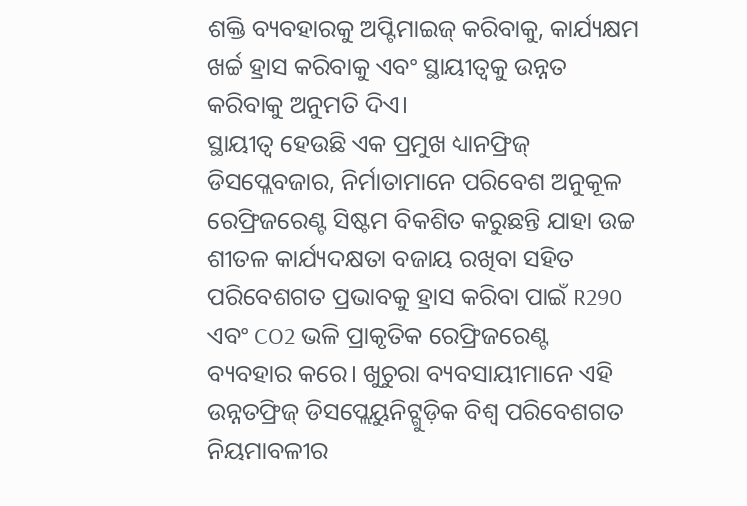ଶକ୍ତି ବ୍ୟବହାରକୁ ଅପ୍ଟିମାଇଜ୍ କରିବାକୁ, କାର୍ଯ୍ୟକ୍ଷମ ଖର୍ଚ୍ଚ ହ୍ରାସ କରିବାକୁ ଏବଂ ସ୍ଥାୟୀତ୍ୱକୁ ଉନ୍ନତ କରିବାକୁ ଅନୁମତି ଦିଏ।
ସ୍ଥାୟୀତ୍ୱ ହେଉଛି ଏକ ପ୍ରମୁଖ ଧ୍ୟାନଫ୍ରିଜ୍ ଡିସପ୍ଲେବଜାର, ନିର୍ମାତାମାନେ ପରିବେଶ ଅନୁକୂଳ ରେଫ୍ରିଜରେଣ୍ଟ ସିଷ୍ଟମ ବିକଶିତ କରୁଛନ୍ତି ଯାହା ଉଚ୍ଚ ଶୀତଳ କାର୍ଯ୍ୟଦକ୍ଷତା ବଜାୟ ରଖିବା ସହିତ ପରିବେଶଗତ ପ୍ରଭାବକୁ ହ୍ରାସ କରିବା ପାଇଁ R290 ଏବଂ CO2 ଭଳି ପ୍ରାକୃତିକ ରେଫ୍ରିଜରେଣ୍ଟ ବ୍ୟବହାର କରେ। ଖୁଚୁରା ବ୍ୟବସାୟୀମାନେ ଏହି ଉନ୍ନତଫ୍ରିଜ୍ ଡିସପ୍ଲେୟୁନିଟ୍ଗୁଡ଼ିକ ବିଶ୍ୱ ପରିବେଶଗତ ନିୟମାବଳୀର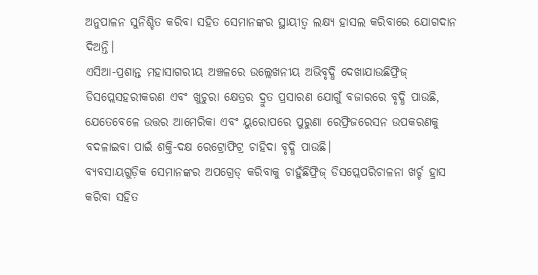ଅନୁପାଳନ ସୁନିଶ୍ଚିତ କରିବା ସହିତ ସେମାନଙ୍କର ସ୍ଥାୟୀତ୍ୱ ଲକ୍ଷ୍ୟ ହାସଲ କରିବାରେ ଯୋଗଦାନ ଦିଅନ୍ତି।
ଏସିଆ-ପ୍ରଶାନ୍ତ ମହାସାଗରୀୟ ଅଞ୍ଚଳରେ ଉଲ୍ଲେଖନୀୟ ଅଭିବୃଦ୍ଧି ଦେଖାଯାଉଛିଫ୍ରିଜ୍ ଡିସପ୍ଲେସହରୀକରଣ ଏବଂ ଖୁଚୁରା କ୍ଷେତ୍ରର ଦ୍ରୁତ ପ୍ରସାରଣ ଯୋଗୁଁ ବଜାରରେ ବୃଦ୍ଧି ପାଉଛି, ଯେତେବେଳେ ଉତ୍ତର ଆମେରିକା ଏବଂ ୟୁରୋପରେ ପୁରୁଣା ରେଫ୍ରିଜରେସନ ଉପକରଣକୁ ବଦଳାଇବା ପାଇଁ ଶକ୍ତି-ଦକ୍ଷ ରେଟ୍ରୋଫିଟ୍ର ଚାହିଦା ବୃଦ୍ଧି ପାଉଛି।
ବ୍ୟବସାୟଗୁଡ଼ିକ ସେମାନଙ୍କର ଅପଗ୍ରେଡ୍ କରିବାକୁ ଚାହୁଁଛିଫ୍ରିଜ୍ ଡିସପ୍ଲେପରିଚାଳନା ଖର୍ଚ୍ଚ ହ୍ରାସ କରିବା ସହିତ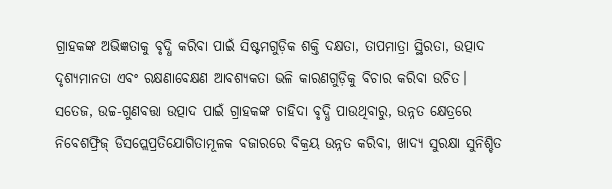ଗ୍ରାହକଙ୍କ ଅଭିଜ୍ଞତାକୁ ବୃଦ୍ଧି କରିବା ପାଇଁ ସିଷ୍ଟମଗୁଡ଼ିକ ଶକ୍ତି ଦକ୍ଷତା, ତାପମାତ୍ରା ସ୍ଥିରତା, ଉତ୍ପାଦ ଦୃଶ୍ୟମାନତା ଏବଂ ରକ୍ଷଣାବେକ୍ଷଣ ଆବଶ୍ୟକତା ଭଳି କାରଣଗୁଡ଼ିକୁ ବିଚାର କରିବା ଉଚିତ।
ସତେଜ, ଉଚ୍ଚ-ଗୁଣବତ୍ତା ଉତ୍ପାଦ ପାଇଁ ଗ୍ରାହକଙ୍କ ଚାହିଦା ବୃଦ୍ଧି ପାଉଥିବାରୁ, ଉନ୍ନତ କ୍ଷେତ୍ରରେ ନିବେଶଫ୍ରିଜ୍ ଡିସପ୍ଲେପ୍ରତିଯୋଗିତାମୂଳକ ବଜାରରେ ବିକ୍ରୟ ଉନ୍ନତ କରିବା, ଖାଦ୍ୟ ସୁରକ୍ଷା ସୁନିଶ୍ଚିତ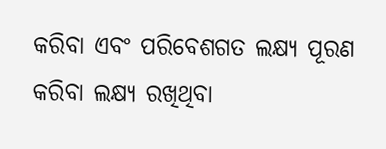କରିବା ଏବଂ ପରିବେଶଗତ ଲକ୍ଷ୍ୟ ପୂରଣ କରିବା ଲକ୍ଷ୍ୟ ରଖିଥିବା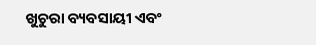ଖୁଚୁରା ବ୍ୟବସାୟୀ ଏବଂ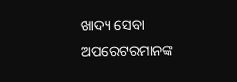ଖାଦ୍ୟ ସେବା ଅପରେଟରମାନଙ୍କ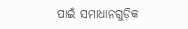ପାଇଁ ସମାଧାନଗୁଡ଼ିକ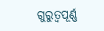ଗୁରୁତ୍ୱପୂର୍ଣ୍ଣ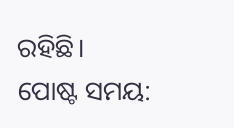ରହିଛି।
ପୋଷ୍ଟ ସମୟ: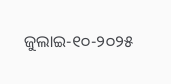ଜୁଲାଇ-୧୦-୨୦୨୫